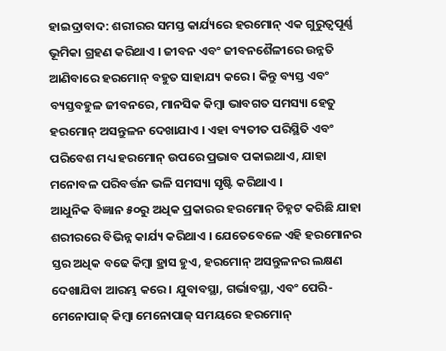ହାଇଦ୍ରାବାଦ: ଶରୀରର ସମସ୍ତ କାର୍ଯ୍ୟରେ ହରମୋନ୍ ଏକ ଗୁରୁତ୍ୱପୂର୍ଣ୍ଣ ଭୂମିକା ଗ୍ରହଣ କରିଥାଏ । ଜୀବନ ଏବଂ ଜୀବନଶୈଳୀରେ ଉନ୍ନତି ଆଣିବାରେ ହରମୋନ୍ ବହୁତ ସାହାଯ୍ୟ କରେ । କିନ୍ତୁ ବ୍ୟସ୍ତ ଏବଂ ବ୍ୟସ୍ତବହୁଳ ଜୀବନରେ, ମାନସିକ କିମ୍ବା ଭାବଗତ ସମସ୍ୟା ହେତୁ ହରମୋନ୍ ଅସନ୍ତୁଳନ ଦେଖାଯାଏ । ଏହା ବ୍ୟତୀତ ପରିସ୍ଥିତି ଏବଂ ପରିବେଶ ମଧ୍ୟ ହରମୋନ୍ ଉପରେ ପ୍ରଭାବ ପକାଇଥାଏ, ଯାହା ମନୋବଳ ପରିବର୍ତ୍ତନ ଭଳି ସମସ୍ୟା ସୃଷ୍ଟି କରିଥାଏ ।
ଆଧୁନିକ ବିଜ୍ଞାନ ୫୦ରୁ ଅଧିକ ପ୍ରକାରର ହରମୋନ୍ ଚିହ୍ନଟ କରିଛି ଯାହା ଶରୀରରେ ବିଭିନ୍ନ କାର୍ଯ୍ୟ କରିଥାଏ । ଯେତେବେଳେ ଏହି ହରମୋନର ସ୍ତର ଅଧିକ ବଢେ କିମ୍ବା ହ୍ରାସ ହୁଏ, ହରମୋନ୍ ଅସନ୍ତୁଳନର ଲକ୍ଷଣ ଦେଖାଯିବା ଆରମ୍ଭ କରେ । ଯୁବାବସ୍ଥା, ଗର୍ଭାବସ୍ଥା, ଏବଂ ପେରି-ମେନୋପାଜ୍ କିମ୍ବା ମେନୋପାଜ୍ ସମୟରେ ହରମୋନ୍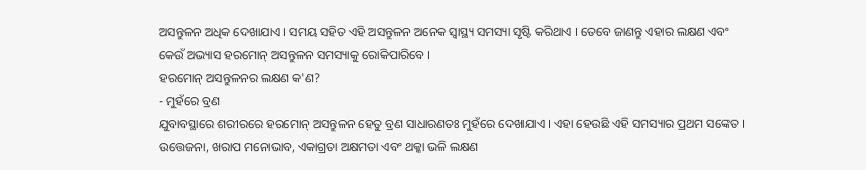ଅସନ୍ତୁଳନ ଅଧିକ ଦେଖାଯାଏ । ସମୟ ସହିତ ଏହି ଅସନ୍ତୁଳନ ଅନେକ ସ୍ୱାସ୍ଥ୍ୟ ସମସ୍ୟା ସୃଷ୍ଟି କରିଥାଏ । ତେବେ ଜାଣନ୍ତୁ ଏହାର ଲକ୍ଷଣ ଏବଂ କେଉଁ ଅଭ୍ୟାସ ହରମୋନ୍ ଅସନ୍ତୁଳନ ସମସ୍ୟାକୁ ରୋକିପାରିବେ ।
ହରମୋନ୍ ଅସନ୍ତୁଳନର ଲକ୍ଷଣ କ'ଣ?
- ମୁହଁରେ ବ୍ରଣ
ଯୁବାବସ୍ଥାରେ ଶରୀରରେ ହରମୋନ୍ ଅସନ୍ତୁଳନ ହେତୁ ବ୍ରଣ ସାଧାରଣତଃ ମୁହଁରେ ଦେଖାଯାଏ । ଏହା ହେଉଛି ଏହି ସମସ୍ୟାର ପ୍ରଥମ ସଙ୍କେତ । ଉତ୍ତେଜନା, ଖରାପ ମନୋଭାବ, ଏକାଗ୍ରତା ଅକ୍ଷମତା ଏବଂ ଥକ୍କା ଭଳି ଲକ୍ଷଣ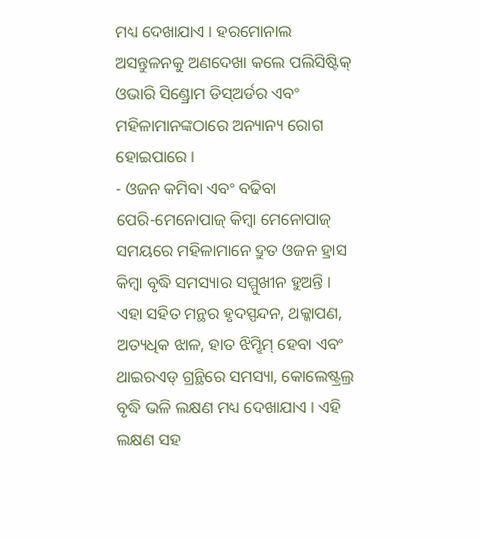ମଧ୍ୟ ଦେଖାଯାଏ । ହରମୋନାଲ ଅସନ୍ତୁଳନକୁ ଅଣଦେଖା କଲେ ପଲିସିଷ୍ଟିକ୍ ଓଭାରି ସିଣ୍ଡ୍ରୋମ ଡିସ୍ଅର୍ଡର ଏବଂ ମହିଳାମାନଙ୍କଠାରେ ଅନ୍ୟାନ୍ୟ ରୋଗ ହୋଇପାରେ ।
- ଓଜନ କମିବା ଏବଂ ବଢିବା
ପେରି-ମେନୋପାଜ୍ କିମ୍ବା ମେନୋପାଜ୍ ସମୟରେ ମହିଳାମାନେ ଦ୍ରୁତ ଓଜନ ହ୍ରାସ କିମ୍ବା ବୃଦ୍ଧି ସମସ୍ୟାର ସମ୍ମୁଖୀନ ହୁଅନ୍ତି । ଏହା ସହିତ ମନ୍ଥର ହୃଦସ୍ପନ୍ଦନ, ଥକ୍କାପଣ, ଅତ୍ୟଧିକ ଝାଳ, ହାତ ଝିମ୍ଝିମ୍ ହେବା ଏବଂ ଥାଇରଏଡ୍ ଗ୍ରନ୍ଥିରେ ସମସ୍ୟା, କୋଲେଷ୍ଟ୍ରଲ୍ର ବୃଦ୍ଧି ଭଳି ଲକ୍ଷଣ ମଧ୍ୟ ଦେଖାଯାଏ । ଏହି ଲକ୍ଷଣ ସହ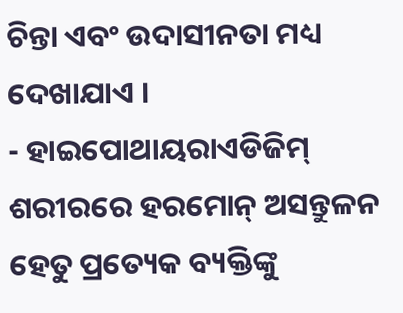ଚିନ୍ତା ଏବଂ ଉଦାସୀନତା ମଧ୍ୟ ଦେଖାଯାଏ ।
- ହାଇପୋଥାୟରାଏଡିଜିମ୍
ଶରୀରରେ ହରମୋନ୍ ଅସନ୍ତୁଳନ ହେତୁ ପ୍ରତ୍ୟେକ ବ୍ୟକ୍ତିଙ୍କୁ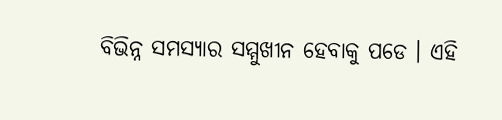ବିଭିନ୍ନ ସମସ୍ୟାର ସମ୍ମୁଖୀନ ହେବାକୁ ପଡେ । ଏହି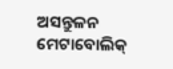ଅସନ୍ତୁଳନ ମେଟାବୋଲିକ୍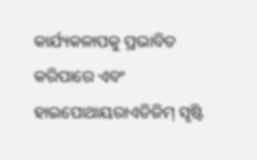କାର୍ଯ୍ୟକଳାପକୁ ପ୍ରଭାବିତ କରିପାରେ ଏବଂ ହାଇପୋଥାୟରାଏଡିଜିମ୍ ସୃଷ୍ଟି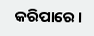କରିପାରେ ।